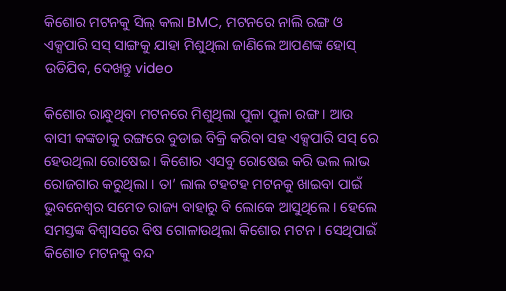କିଶୋର ମଟନକୁ ସିଲ୍ କଲା BMC, ମଟନରେ ନାଲି ରଙ୍ଗ ଓ ଏକ୍ସପାରି ସସ୍ ସାଙ୍ଗକୁ ଯାହା ମିଶୁଥିଲା ଜାଣିଲେ ଆପଣଙ୍କ ହୋସ୍ ଉଡିଯିବ, ଦେଖନ୍ତୁ video

କିଶୋର ରାନ୍ଧୁଥିବା ମଟନରେ ମିଶୁଥିଲା ପୁଳା ପୁଳା ରଙ୍ଗ । ଆଉ ବାସୀ କଙ୍କଡାକୁ ରଙ୍ଗରେ ବୁଡାଇ ବିକ୍ରି କରିବା ସହ ଏକ୍ସପାରି ସସ୍ ରେ ହେଉଥିଲା ରୋଷେଇ । କିଶୋର ଏସବୁ ରୋଷେଇ କରି ଭଲ ଲାଭ ରୋଜଗାର କରୁଥିଲା । ତା’ ଲାଲ ଟହଟହ ମଟନକୁ ଖାଇବା ପାଇଁ ଭୁବନେଶ୍ବର ସମେତ ରାଜ୍ୟ ବାହାରୁ ବି ଲୋକେ ଆସୁଥିଲେ । ହେଲେ ସମସ୍ତଙ୍କ ବିଶ୍ବାସରେ ବିଷ ଗୋଳାଉଥିଲା କିଶୋର ମଟନ । ସେଥିପାଇଁ କିଶୋତ ମଟନକୁ ବନ୍ଦ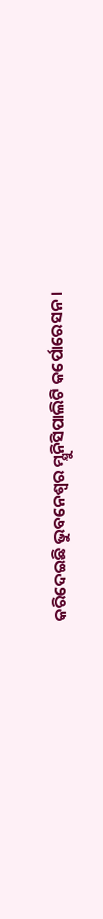କରିଦେଇଛି ଭୁବନେଶ୍ବର ମ୍ଯୁନିସିପାଲିଟି କର୍ପୋରେସନ ।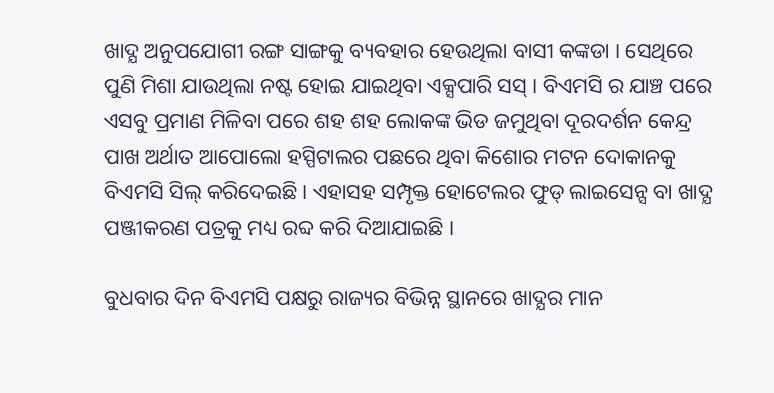ଖାଦ୍ଯ ଅନୁପଯୋଗୀ ରଙ୍ଗ ସାଙ୍ଗକୁ ବ୍ୟବହାର ହେଉଥିଲା ବାସୀ କଙ୍କଡା । ସେଥିରେ ପୁଣି ମିଶା ଯାଉଥିଲା ନଷ୍ଟ ହୋଇ ଯାଇଥିବା ଏକ୍ସପାରି ସସ୍ । ବିଏମସି ର ଯାଞ୍ଚ ପରେ ଏସବୁ ପ୍ରମାଣ ମିଳିବା ପରେ ଶହ ଶହ ଲୋକଙ୍କ ଭିଡ ଜମୁଥିବା ଦୂରଦର୍ଶନ କେନ୍ଦ୍ର ପାଖ ଅର୍ଥାତ ଆପୋଲୋ ହସ୍ପିଟାଲର ପଛରେ ଥିବା କିଶୋର ମଟନ ଦୋକାନକୁ ବିଏମସି ସିଲ୍ କରିଦେଇଛି । ଏହାସହ ସମ୍ପୃକ୍ତ ହୋଟେଲର ଫୁଡ୍ ଲାଇସେନ୍ସ ବା ଖାଦ୍ଯ ପଞ୍ଜୀକରଣ ପତ୍ରକୁ ମଧ୍ୟ ରବ୍ଦ କରି ଦିଆଯାଇଛି ।

ବୁଧବାର ଦିନ ବିଏମସି ପକ୍ଷରୁ ରାଜ୍ୟର ବିଭିନ୍ନ ସ୍ଥାନରେ ଖାଦ୍ଯର ମାନ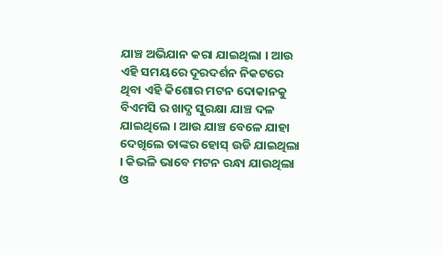ଯାଞ୍ଚ ଅଭିଯାନ କରା ଯାଇଥିଲା । ଆଉ ଏହି ସମୟରେ ଦୂରଦର୍ଶନ ନିକଟରେ ଥିବା ଏହି କିଶୋର ମଟନ ଦୋକାନକୁ ବିଏମସି ର ଖାଦ୍ଯ ସୁରକ୍ଷା ଯାଞ୍ଚ ଦଳ ଯାଇଥିଲେ । ଆଉ ଯାଞ୍ଚ ବେଳେ ଯାହା ଦେଖିଲେ ତାଙ୍କର ହୋସ୍ ଉଡି ଯାଇଥିଲା । କିଭଳି ଭାବେ ମଟନ ରନ୍ଧା ଯାଉଥିଲା ଓ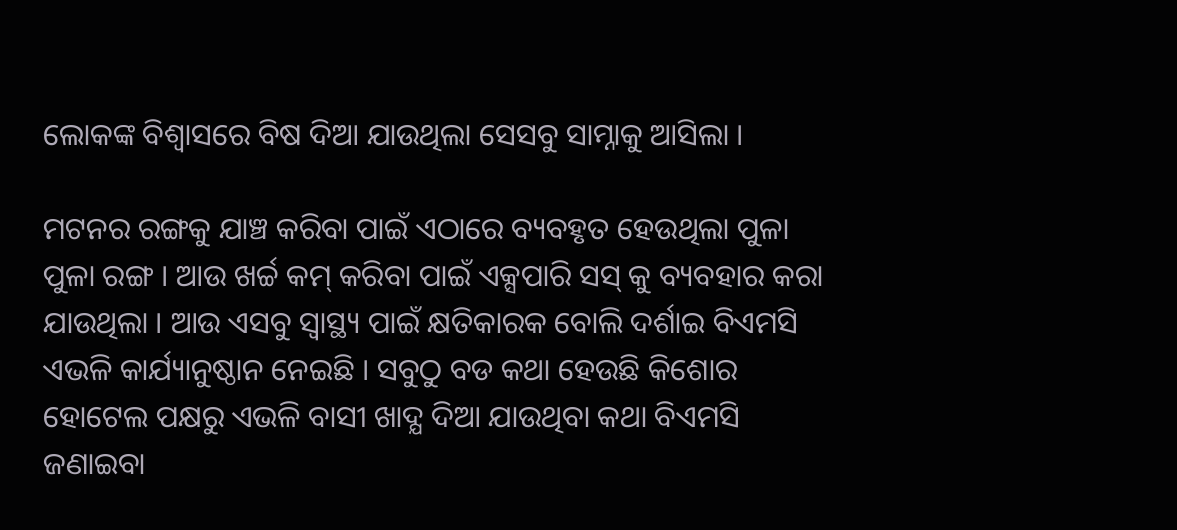ଲୋକଙ୍କ ବିଶ୍ବାସରେ ବିଷ ଦିଆ ଯାଉଥିଲା ସେସବୁ ସାମ୍ନାକୁ ଆସିଲା ।

ମଟନର ରଙ୍ଗକୁ ଯାଞ୍ଚ କରିବା ପାଇଁ ଏଠାରେ ବ୍ୟବହୃତ ହେଉଥିଲା ପୁଳା ପୁଳା ରଙ୍ଗ । ଆଉ ଖର୍ଚ୍ଚ କମ୍ କରିବା ପାଇଁ ଏକ୍ସପାରି ସସ୍ କୁ ବ୍ୟବହାର କରା ଯାଉଥିଲା । ଆଉ ଏସବୁ ସ୍ୱାସ୍ଥ୍ୟ ପାଇଁ କ୍ଷତିକାରକ ବୋଲି ଦର୍ଶାଇ ବିଏମସି ଏଭଳି କାର୍ଯ୍ୟାନୁଷ୍ଠାନ ନେଇଛି । ସବୁଠୁ ବଡ କଥା ହେଉଛି କିଶୋର ହୋଟେଲ ପକ୍ଷରୁ ଏଭଳି ବାସୀ ଖାଦ୍ଯ ଦିଆ ଯାଉଥିବା କଥା ବିଏମସି ଜଣାଇବା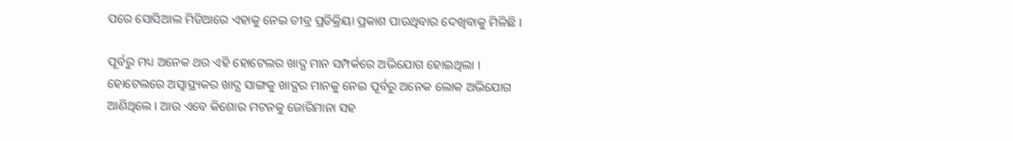ପରେ ସୋସିଆଲ ମିଡିଆରେ ଏହାକୁ ନେଇ ତୀବ୍ର ପ୍ରତିକ୍ରିୟା ପ୍ରକାଶ ପାଉଥିବାର ଦେଖିବାକୁ ମିଳିଛି ।

ପୂର୍ବରୁ ମଧ୍ୟ ଅନେକ ଥର ଏହି ହୋଟେଲର ଖାଦ୍ଯ ମାନ ସମ୍ପର୍କରେ ଅଭିଯୋଗ ହୋଇଥିଲା । ହୋଟେଲରେ ଅସ୍ଵାସ୍ଥ୍ୟକର ଖାଦ୍ଯ ସାଙ୍ଗକୁ ଖାଦ୍ଯର ମାନକୁ ନେଇ ପୂର୍ବରୁ ଅନେକ ଲୋକ ଅଭିଯୋଗ ଆଣିଥିଲେ । ଆଉ ଏବେ କିଶୋର ମଟନକୁ ଜୋରିମାନା ସହ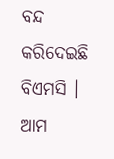ବନ୍ଦ କରିଦେଇଛି ବିଏମସି । ଆମ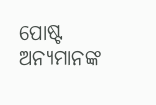ପୋଷ୍ଟ ଅନ୍ୟମାନଙ୍କ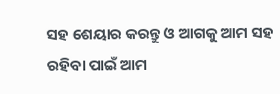ସହ ଶେୟାର କରନ୍ତୁ ଓ ଆଗକୁ ଆମ ସହ ରହିବା ପାଇଁ ଆମ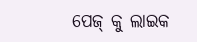ପେଜ୍ କୁ ଲାଇକ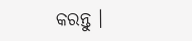କରନ୍ତୁ ।